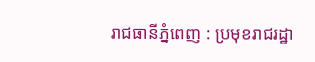រាជធានីភ្នំពេញ : ប្រមុខរាជរដ្ឋា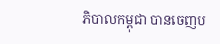ភិបាលកម្ពុជា បានចេញប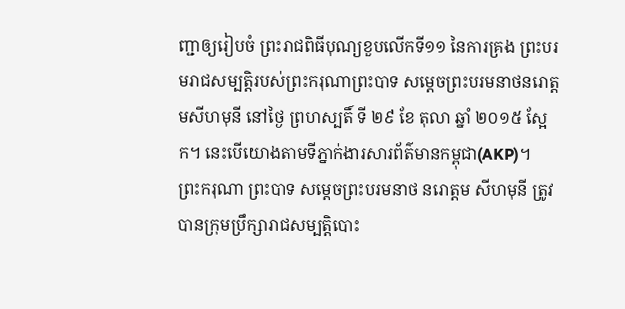ញ្ជាឲ្យរៀបចំ ព្រះរាជពិធីបុណ្យខួបលើកទី១១ នៃការគ្រង ព្រះបរមរាជសម្បតិ្តរបស់ព្រះករុណាព្រះបាទ សម្តេចព្រះបរមនាថនរោត្តមសីហមុនី នៅថ្ងៃ ព្រហស្បតិ៍ ទី ២៩ ខែ តុលា ឆ្នាំ ២០១៥ ស្អែក។ នេះបើយោងតាមទីភ្នាក់ងារសារព័ត៌មានកម្ពុជា(AKP)។
ព្រះករុណា ព្រះបាទ សម្តេចព្រះបរមនាថ នរោត្តម សីហមុនី ត្រូវបានក្រុមប្រឹក្សារាជសម្បត្តិបោះ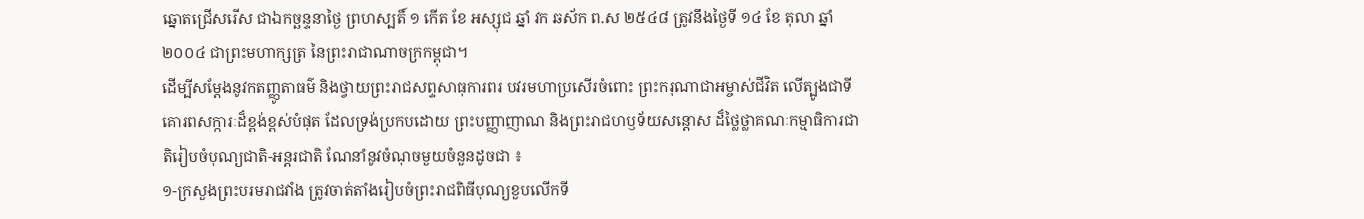ឆ្នោតជ្រើសរើស ជាឯកច្ឆន្ទនាថ្ងៃ ព្រហស្បតិ៍ ១ កើត ខែ អស្សុជ ឆ្នាំ វក ឆស័ក ព.ស ២៥៤៨ ត្រូវនឹងថ្ងៃទី ១៤ ខែ តុលា ឆ្នាំ ២០០៤ ជាព្រះមហាក្សត្រ នៃព្រះរាជាណាចក្រកម្ពុជា។
ដើម្បីសម្តែងនូវកតញ្ញូតាធម៌ និងថ្វាយព្រះរាជសព្ទសាធុការពរ បវរមហាប្រសើរចំពោះ ព្រះករុណាជាអម្ចាស់ជីវិត លើត្បូងជាទីគោរពសក្ការៈដ៏ខ្ពង់ខ្ពស់បំផុត ដែលទ្រង់ប្រកបដោយ ព្រះបញ្ញាញាណ និងព្រះរាជហឫទ័យសន្តោស ដ៏ថ្លៃថ្លាគណៈកម្មាធិការជាតិរៀបចំបុណ្យជាតិ-អន្តរជាតិ ណែនាំនូវចំណុចមួយចំនួនដូចជា ៖
១-ក្រសួងព្រះបរមរាជវាំង ត្រូវចាត់តាំងរៀបចំព្រះរាជពិធីបុណ្យខួបលើកទី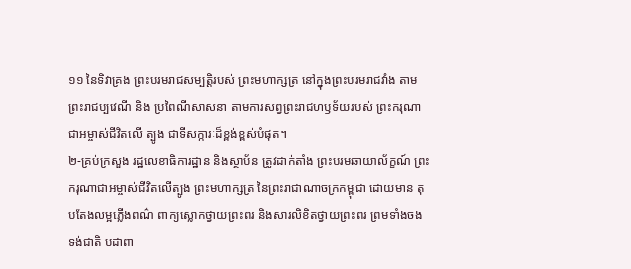១១ នៃទិវាគ្រង ព្រះបរមរាជសម្បត្តិរបស់ ព្រះមហាក្សត្រ នៅក្នុងព្រះបរមរាជវាំង តាមព្រះរាជប្បវេណី និង ប្រពៃណីសាសនា តាមការសព្វព្រះរាជហឫទ័យរបស់ ព្រះករុណាជាអម្ចាស់ជីវិតលើ ត្បូង ជាទីសក្ការៈដ៏ខ្ពង់ខ្ពស់បំផុត។
២-គ្រប់ក្រសួង រដ្ឋលេខាធិការដ្ឋាន និងស្ថាប័ន ត្រូវដាក់តាំង ព្រះបរមឆាយាល័ក្ខណ៍ ព្រះករុណាជាអម្ចាស់ជីវិតលើត្បូង ព្រះមហាក្សត្រ នៃព្រះរាជាណាចក្រកម្ពុជា ដោយមាន តុបតែងលម្អភ្លើងពណ៌ ពាក្យស្លោកថ្វាយព្រះពរ និងសារលិខិតថ្វាយព្រះពរ ព្រមទាំងចង ទង់ជាតិ បដាពា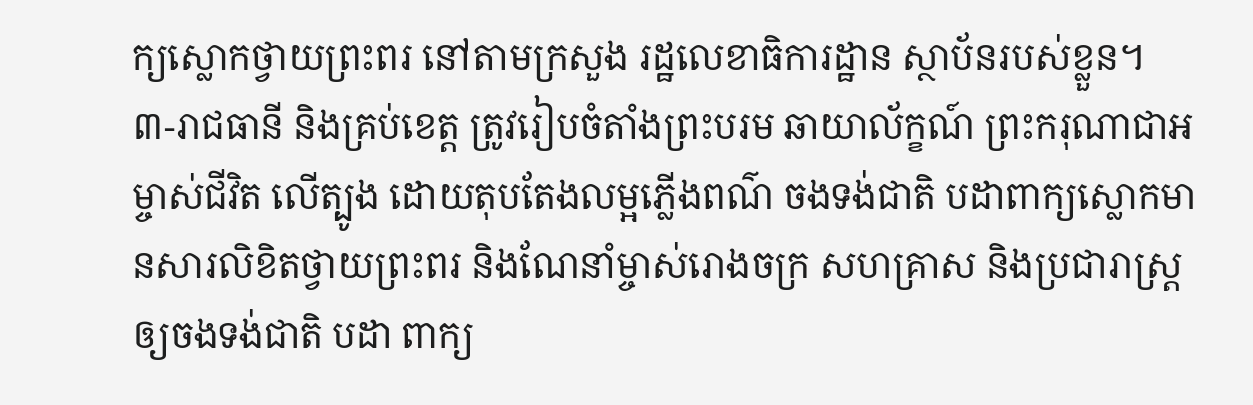ក្យស្លោកថ្វាយព្រះពរ នៅតាមក្រសួង រដ្ឋលេខាធិការដ្ឋាន ស្ថាប័នរបស់ខ្លួន។
៣-រាជធានី និងគ្រប់ខេត្ត ត្រូវរៀបចំតាំងព្រះបរម ឆាយាល័ក្ខណ៍ ព្រះករុណាជាអម្ចាស់ជីវិត លើត្បូង ដោយតុបតែងលម្អភ្លើងពណ៌ ចងទង់ជាតិ បដាពាក្យស្លោកមានសារលិខិតថ្វាយព្រះពរ និងណែនាំម្ចាស់រោងចក្រ សហគ្រាស និងប្រជារាស្ត្រឲ្យចងទង់ជាតិ បដា ពាក្យ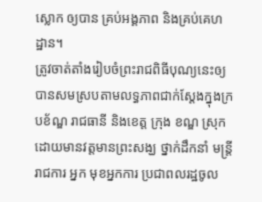ស្លោក ឲ្យបាន គ្រប់អង្គភាព និងគ្រប់គេហដ្ឋាន។
ត្រូវចាត់តាំងរៀបចំព្រះរាជពិធីបុណ្យនេះឲ្យបានសមស្របតាមលទ្ធភាពជាក់ស្តែងក្នុងក្របខ័ណ្ឌ រាជធានី និងខេត្ត ក្រុង ខណ្ឌ ស្រុក ដោយមានវត្តមានព្រះសង្ឃ ថ្នាក់ដឹកនាំ មន្ត្រីរាជការ អ្នក មុខអ្នកការ ប្រជាពលរដ្ឋចូល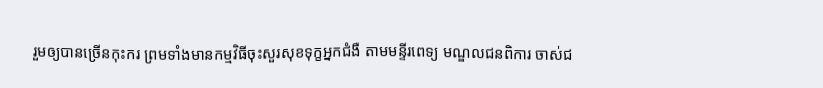រួមឲ្យបានច្រើនកុះករ ព្រមទាំងមានកម្មវិធីចុះសួរសុខទុក្ខអ្នកជំងឺ តាមមន្ទីរពេទ្យ មណ្ឌលជនពិការ ចាស់ជ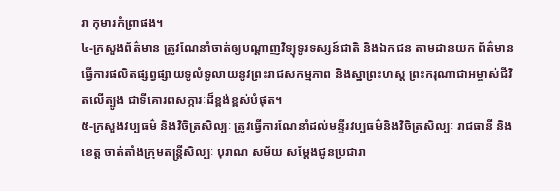រា កុមារកំព្រាផង។
៤-ក្រសួងព័ត៌មាន ត្រូវណែនាំចាត់ឲ្យបណ្តាញវិទ្យុទូរទស្សន៍ជាតិ និងឯកជន តាមដានយក ព័ត៌មាន ធ្វើការផលិតផ្សព្វផ្សាយទូលំទូលាយនូវព្រះរាជសកម្មភាព និងស្នាព្រះហស្ត ព្រះករុណាជាអម្ចាស់ជីវិតលើត្បូង ជាទីគោរពសក្ការៈដ៏ខ្ពង់ខ្ពស់បំផុត។
៥-ក្រសួងវប្បធម៌ និងវិចិត្រសិល្បៈ ត្រូវធ្វើការណែនាំដល់មន្ទីរវប្បធម៌និងវិចិត្រសិល្បៈ រាជធានី និងខេត្ត ចាត់តាំងក្រុមតន្ត្រីសិល្បៈ បុរាណ សម័យ សម្តែងជូនប្រជារា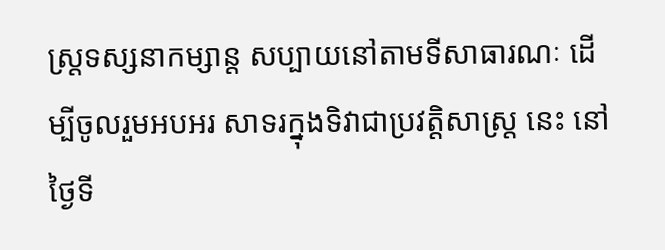ស្ត្រទស្សនាកម្សាន្ត សប្បាយនៅតាមទីសាធារណៈ ដើម្បីចូលរួមអបអរ សាទរក្នុងទិវាជាប្រវត្តិសាស្ត្រ នេះ នៅថ្ងៃទី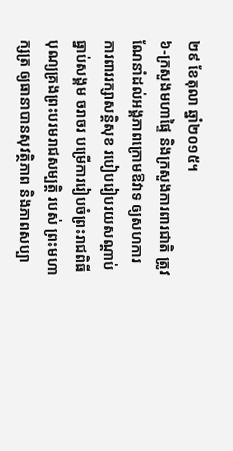២៩ ខែតុលា ឆ្នាំ២០១៥។
៦-ក្រសួងមហាផ្ទៃ និងក្រសួងការពារជាតិ ត្រូវណែនាំដល់អង្គភាពក្រោមឱវាទ ឲ្យសហការ ការពាររក្សាសន្តិសុខ របៀបរៀបរយសណ្តាប់ធ្នាប់សង្គម ចរាចរ បម្រើការរៀបចំព្រះរាជពិធី បុណ្យគ្រងព្រះបរមរាជសម្បត្តិ របស់ ព្រះមហាក្សត្រ ឲ្យធានាបានសុវត្ថិភាព និងភាពសប្បា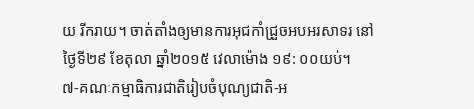យ រីករាយ។ ចាត់តាំងឲ្យមានការអុជកាំជ្រួចអបអរសាទរ នៅថ្ងៃទី២៩ ខែតុលា ឆ្នាំ២០១៥ វេលាម៉ោង ១៩: ០០យប់។
៧-គណៈកម្មាធិការជាតិរៀបចំបុណ្យជាតិ-អ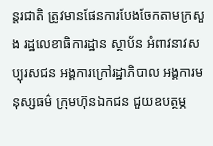ន្តរជាតិ ត្រូវមានផែនការបែងចែកតាមក្រសួង រដ្ឋលេខាធិការដ្ឋាន ស្ថាប័ន អំពាវនាវសប្បុរសជន អង្គការក្រៅរដ្ឋាភិបាល អង្គការមនុស្សធម៌ ក្រុមហ៊ុនឯកជន ជួយឧបត្ថម្ភ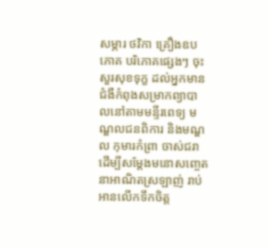សម្ភារ ថវិកា គ្រឿងឧបភោគ បរិភោគផ្សេងៗ ចុះសួរសុខទុក្ខ ដល់អ្នកមានជំងឺកំពុងសម្រាកព្យាបាលនៅតាមមន្ទីរពេទ្យ មណ្ឌលជនពិការ និងមណ្ឌល កុមារកំព្រា ចាស់ជរា ដើម្បីសម្តែងមនោសញ្ចេតនាអាណិតស្រឡាញ់ រាប់អានលើកទឹកចិត្ត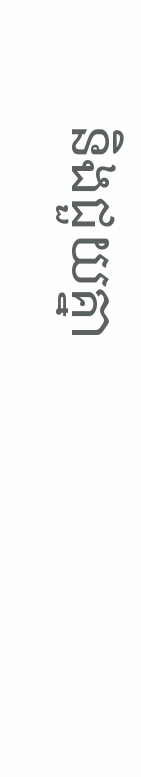និងជួយគ្នា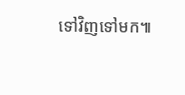ទៅវិញទៅមក៕